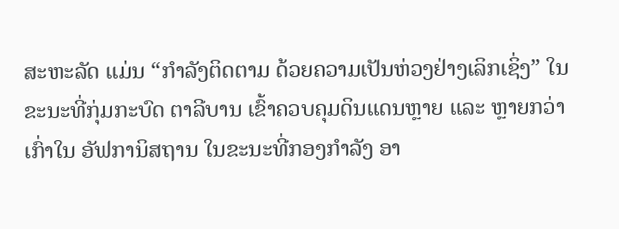ສະຫະລັດ ແມ່ນ “ກຳລັງຕິດຕາມ ດ້ວຍຄວາມເປັນຫ່ວງຢ່າງເລິກເຊິ່ງ” ໃນຂະນະທີ່ກຸ່ມກະບົດ ຕາລີບານ ເຂົ້າຄວບຄຸມດິນແດນຫຼາຍ ແລະ ຫຼາຍກວ່າເກົ່າໃນ ອັຟການິສຖານ ໃນຂະນະທີ່ກອງກຳລັງ ອາ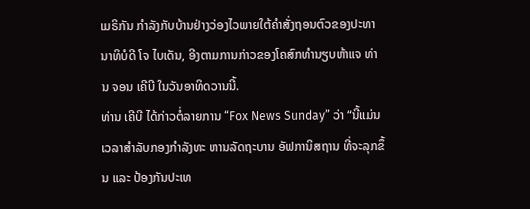ເມຣິກັນ ກຳລັງກັບບ້ານຢ່າງວ່ອງໄວພາຍໃຕ້ຄຳສັ່ງຖອນຕົວຂອງປະທານາທິບໍດີ ໂຈ ໄບເດັນ, ອີງຕາມການກ່າວຂອງໂຄສົກທຳນຽບຫ້າແຈ ທ່ານ ຈອນ ເຄີບີ ໃນວັນອາທິດວານນີ້.
ທ່ານ ເຄີບີ ໄດ້ກ່າວຕໍ່ລາຍການ “Fox News Sunday” ວ່າ “ນີ້ແມ່ນເວລາສໍາລັບກອງກຳລັງທະ ຫານລັດຖະບານ ອັຟການິສຖານ ທີ່ຈະລຸກຂຶ້ນ ແລະ ປ້ອງກັນປະເທ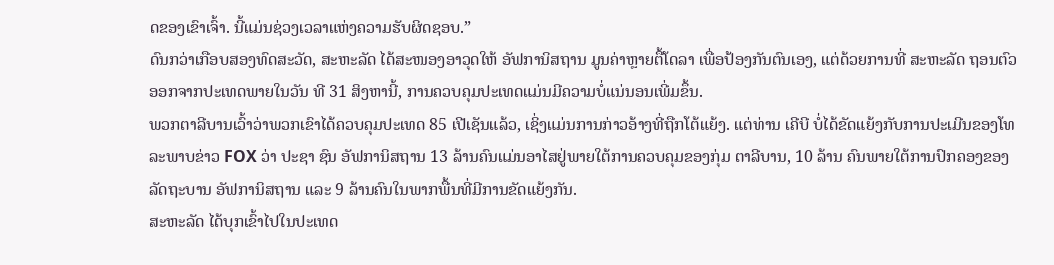ດຂອງເຂົາເຈົ້າ. ນີ້ແມ່ນຊ່ວງເວລາແຫ່ງຄວາມຮັບຜິດຊອບ.”
ດົນກວ່າເກືອບສອງທົດສະວັດ, ສະຫະລັດ ໄດ້ສະໜອງອາວຸດໃຫ້ ອັຟການິສຖານ ມູນຄ່າຫຼາຍຕື້ໂດລາ ເພື່ອປ້ອງກັນຕົນເອງ, ແຕ່ດ້ວຍການທີ່ ສະຫະລັດ ຖອນຕົວອອກຈາກປະເທດພາຍໃນວັນ ທີ 31 ສິງຫານີ້, ການຄວບຄຸມປະເທດແມ່ນມີຄວາມບໍ່ແນ່ນອນເພີ່ມຂຶ້ນ.
ພວກຕາລີບານເວົ້າວ່າພວກເຂົາໄດ້ຄວບຄຸມປະເທດ 85 ເປີເຊັນແລ້ວ, ເຊິ່ງແມ່ນການກ່າວອ້າງທີ່ຖືກໂຕ້ແຍ້ງ. ແຕ່ທ່ານ ເຄີບີ ບໍ່ໄດ້ຂັດແຍ້ງກັບການປະເມີນຂອງໂທລະພາບຂ່າວ FOX ວ່າ ປະຊາ ຊົນ ອັຟການິສຖານ 13 ລ້ານຄົນແມ່ນອາໄສຢູ່ພາຍໃຕ້ການຄວບຄຸມຂອງກຸ່ມ ຕາລີບານ, 10 ລ້ານ ຄົນພາຍໃຕ້ການປົກຄອງຂອງລັດຖະບານ ອັຟການິສຖານ ແລະ 9 ລ້ານຄົນໃນພາກພື້ນທີ່ມີການຂັດແຍ້ງກັນ.
ສະຫະລັດ ໄດ້ບຸກເຂົ້າໄປໃນປະເທດ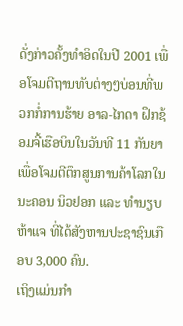ດັ່ງກ່າວຄັ້ງທຳອິດໃນປີ 2001 ເພື່ອໂຈມຕີຖານທັບຕ່າງໆບ່ອນທີ່ພວກກໍ່ການຮ້າຍ ອາລ-ໄກດາ ຝຶກຊ້ອມຈີ້ເຮືອບິນໃນວັນທີ 11 ກັນຍາເພື່ອໂຈມຕີຕຶກສູນການຄ້າໂລກໃນນະຄອນ ນິວຢອກ ແລະ ທຳນຽບຫ້າແຈ ທີ່ໄດ້ສັງຫານປະຊາຊົນເກືອບ 3,000 ຄົນ.
ເຖິງແມ່ນກຳ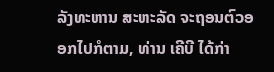ລັງທະຫານ ສະຫະລັດ ຈະຖອນຕົວອອກໄປກໍຕາມ, ທ່ານ ເຄີບີ ໄດ້ກ່າ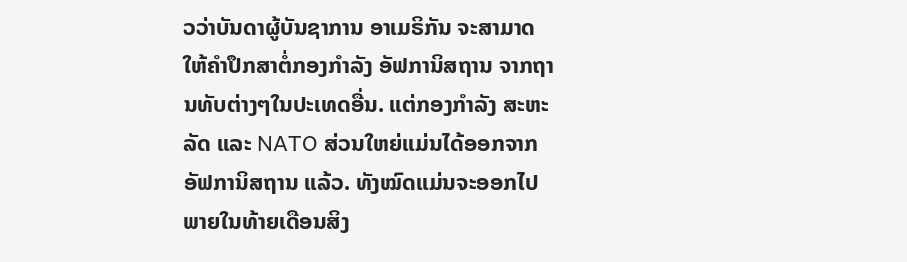ວວ່າບັນດາຜູ້ບັນຊາການ ອາເມຣິກັນ ຈະສາມາດໃຫ້ຄຳປຶກສາຕໍ່ກອງກຳລັງ ອັຟການິສຖານ ຈາກຖານທັບຕ່າງໆໃນປະເທດອື່ນ. ແຕ່ກອງກຳລັງ ສະຫະລັດ ແລະ NATO ສ່ວນໃຫຍ່ແມ່ນໄດ້ອອກຈາກ ອັຟການິສຖານ ແລ້ວ. ທັງໝົດແມ່ນຈະອອກໄປພາຍໃນທ້າຍເດືອນສິງ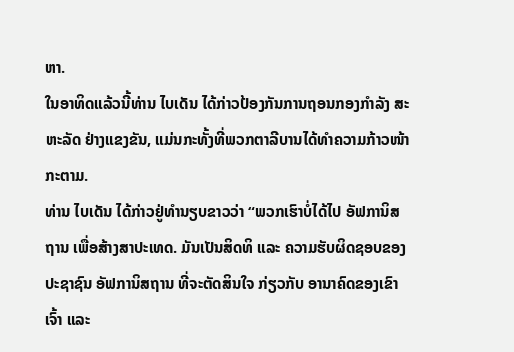ຫາ.
ໃນອາທິດແລ້ວນີ້ທ່ານ ໄບເດັນ ໄດ້ກ່າວປ້ອງກັນການຖອນກອງກຳລັງ ສະຫະລັດ ຢ່າງແຂງຂັນ, ແມ່ນກະທັ້ງທີ່ພວກຕາລີບານໄດ້ທຳຄວາມກ້າວໜ້າກະຕາມ.
ທ່ານ ໄບເດັນ ໄດ້ກ່າວຢູ່ທຳນຽບຂາວວ່າ “ພວກເຮົາບໍ່ໄດ້ໄປ ອັຟການິສຖານ ເພື່ອສ້າງສາປະເທດ. ມັນເປັນສິດທິ ແລະ ຄວາມຮັບຜິດຊອບຂອງປະຊາຊົນ ອັຟການິສຖານ ທີ່ຈະຕັດສິນໃຈ ກ່ຽວກັບ ອານາຄົດຂອງເຂົາເຈົ້າ ແລະ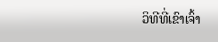ວິທີທີ່ເຂົາເຈົ້າ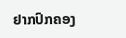ຢາກປົກຄອງ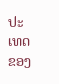ປະເທດຂອງ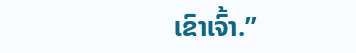ເຂົາເຈົ້າ.”